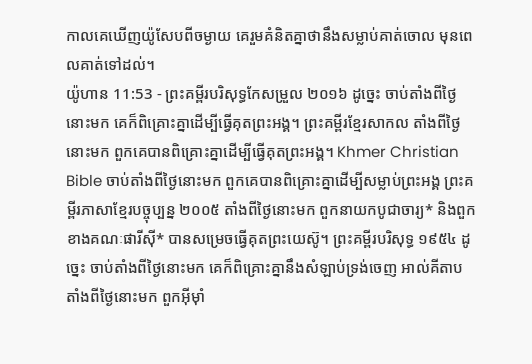កាលគេឃើញយ៉ូសែបពីចម្ងាយ គេរួមគំនិតគ្នាថានឹងសម្លាប់គាត់ចោល មុនពេលគាត់ទៅដល់។
យ៉ូហាន 11:53 - ព្រះគម្ពីរបរិសុទ្ធកែសម្រួល ២០១៦ ដូច្នេះ ចាប់តាំងពីថ្ងៃនោះមក គេក៏ពិគ្រោះគ្នាដើម្បីធ្វើគុតព្រះអង្គ។ ព្រះគម្ពីរខ្មែរសាកល តាំងពីថ្ងៃនោះមក ពួកគេបានពិគ្រោះគ្នាដើម្បីធ្វើគុតព្រះអង្គ។ Khmer Christian Bible ចាប់តាំងពីថ្ងៃនោះមក ពួកគេបានពិគ្រោះគ្នាដើម្បីសម្លាប់ព្រះអង្គ ព្រះគម្ពីរភាសាខ្មែរបច្ចុប្បន្ន ២០០៥ តាំងពីថ្ងៃនោះមក ពួកនាយកបូជាចារ្យ* និងពួកខាងគណៈផារីស៊ី* បានសម្រេចធ្វើគុតព្រះយេស៊ូ។ ព្រះគម្ពីរបរិសុទ្ធ ១៩៥៤ ដូច្នេះ ចាប់តាំងពីថ្ងៃនោះមក គេក៏ពិគ្រោះគ្នានឹងសំឡាប់ទ្រង់ចេញ អាល់គីតាប តាំងពីថ្ងៃនោះមក ពួកអ៊ីមុាំ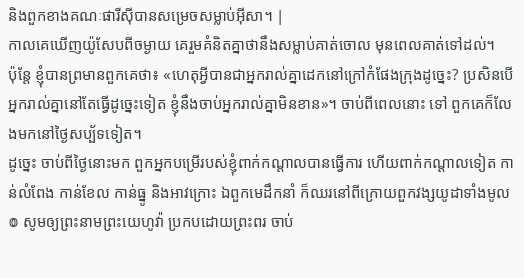និងពួកខាងគណៈផារីស៊ីបានសម្រេចសម្លាប់អ៊ីសា។ |
កាលគេឃើញយ៉ូសែបពីចម្ងាយ គេរួមគំនិតគ្នាថានឹងសម្លាប់គាត់ចោល មុនពេលគាត់ទៅដល់។
ប៉ុន្ដែ ខ្ញុំបានព្រមានពួកគេថា៖ «ហេតុអ្វីបានជាអ្នករាល់គ្នាដេកនៅក្រៅកំផែងក្រុងដូច្នេះ? ប្រសិនបើអ្នករាល់គ្នានៅតែធ្វើដូច្នេះទៀត ខ្ញុំនឹងចាប់អ្នករាល់គ្នាមិនខាន»។ ចាប់ពីពេលនោះ ទៅ ពួកគេក៏លែងមកនៅថ្ងៃសប្ប័ទទៀត។
ដូច្នេះ ចាប់ពីថ្ងៃនោះមក ពួកអ្នកបម្រើរបស់ខ្ញុំពាក់កណ្ដាលបានធ្វើការ ហើយពាក់កណ្ដាលទៀត កាន់លំពែង កាន់ខែល កាន់ធ្នូ និងអាវក្រោះ ឯពួកមេដឹកនាំ ក៏ឈរនៅពីក្រោយពួកវង្សយូដាទាំងមូល
៙ សូមឲ្យព្រះនាមព្រះយេហូវ៉ា ប្រកបដោយព្រះពរ ចាប់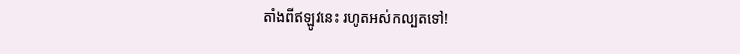តាំងពីឥឡូវនេះ រហូតអស់កល្បតទៅ!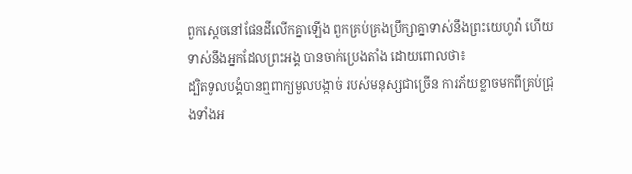ពួកស្ដេចនៅផែនដីលើកគ្នាឡើង ពួកគ្រប់គ្រងប្រឹក្សាគ្នាទាស់នឹងព្រះយេហូវ៉ា ហើយទាស់នឹងអ្នកដែលព្រះអង្គ បានចាក់ប្រេងតាំង ដោយពោលថា៖
ដ្បិតទូលបង្គំបានឮពាក្យមួលបង្កាច់ របស់មនុស្សជាច្រើន ការភ័យខ្លាចមកពីគ្រប់ជ្រុងទាំងអ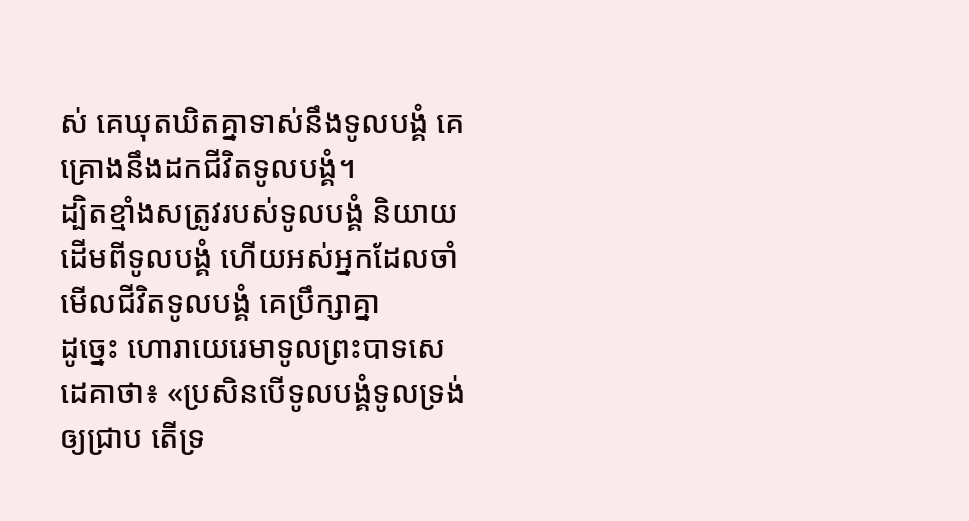ស់ គេឃុតឃិតគ្នាទាស់នឹងទូលបង្គំ គេគ្រោងនឹងដកជីវិតទូលបង្គំ។
ដ្បិតខ្មាំងសត្រូវរបស់ទូលបង្គំ និយាយដើមពីទូលបង្គំ ហើយអស់អ្នកដែលចាំមើលជីវិតទូលបង្គំ គេប្រឹក្សាគ្នា
ដូច្នេះ ហោរាយេរេមាទូលព្រះបាទសេដេគាថា៖ «ប្រសិនបើទូលបង្គំទូលទ្រង់ឲ្យជ្រាប តើទ្រ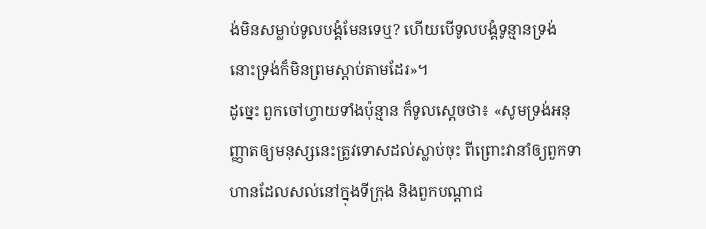ង់មិនសម្លាប់ទូលបង្គំមែនទេឬ? ហើយបើទូលបង្គំទូន្មានទ្រង់ នោះទ្រង់ក៏មិនព្រមស្តាប់តាមដែរ»។
ដូច្នេះ ពួកចៅហ្វាយទាំងប៉ុន្មាន ក៏ទូលស្តេចថា៖ «សូមទ្រង់អនុញ្ញាតឲ្យមនុស្សនេះត្រូវទោសដល់ស្លាប់ចុះ ពីព្រោះវានាំឲ្យពួកទាហានដែលសល់នៅក្នុងទីក្រុង និងពួកបណ្ដាជ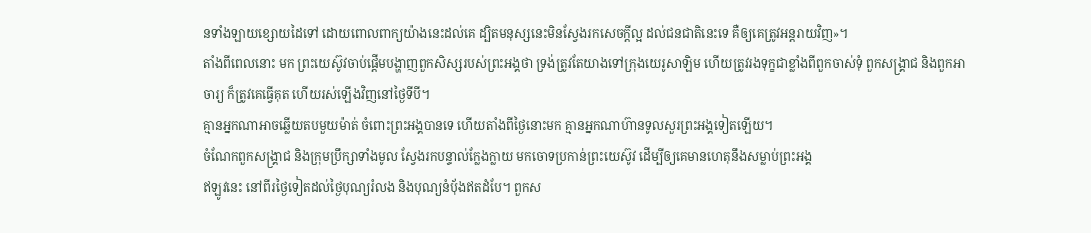នទាំងឡាយខ្សោយដៃទៅ ដោយពោលពាក្យយ៉ាងនេះដល់គេ ដ្បិតមនុស្សនេះមិនស្វែងរកសេចក្ដីល្អ ដល់ជនជាតិនេះទេ គឺឲ្យគេត្រូវអន្តរាយវិញ»។
តាំងពីពេលនោះ មក ព្រះយេស៊ូវចាប់ផ្តើមបង្ហាញពួកសិស្សរបស់ព្រះអង្គថា ទ្រង់ត្រូវតែយាងទៅក្រុងយេរូសាឡិម ហើយត្រូវរងទុក្ខជាខ្លាំងពីពួកចាស់ទុំ ពួកសង្គ្រាជ និងពួកអាចារ្យ ក៏ត្រូវគេធ្វើគុត ហើយរស់ឡើងវិញនៅថ្ងៃទីបី។
គ្មានអ្នកណាអាចឆ្លើយតបមួយម៉ាត់ ចំពោះព្រះអង្គបានទេ ហើយតាំងពីថ្ងៃនោះមក គ្មានអ្នកណាហ៊ានទូលសួរព្រះអង្គទៀតឡើយ។
ចំណែកពួកសង្គ្រាជ និងក្រុមប្រឹក្សាទាំងមូល ស្វែងរកបន្ទាល់ក្លែងក្លាយ មកចោទប្រកាន់ព្រះយេស៊ូវ ដើម្បីឲ្យគេមានហេតុនឹងសម្លាប់ព្រះអង្គ
ឥឡូវនេះ នៅពីរថ្ងៃទៀតដល់ថ្ងៃបុណ្យរំលង និងបុណ្យនំបុ័ងឥតដំបែ។ ពួកស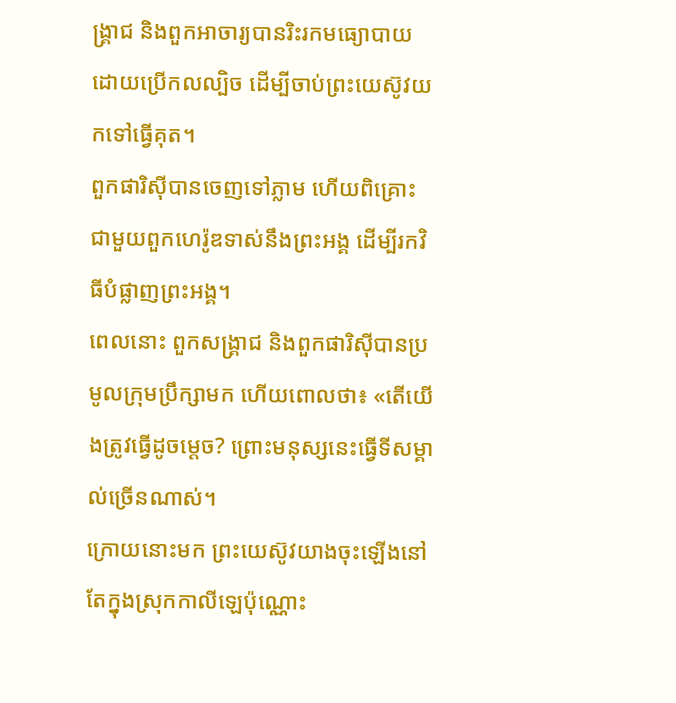ង្គ្រាជ និងពួកអាចារ្យបានរិះរកមធ្យោបាយ ដោយប្រើកលល្បិច ដើម្បីចាប់ព្រះយេស៊ូវយកទៅធ្វើគុត។
ពួកផារិស៊ីបានចេញទៅភ្លាម ហើយពិគ្រោះជាមួយពួកហេរ៉ូឌទាស់នឹងព្រះអង្គ ដើម្បីរកវិធីបំផ្លាញព្រះអង្គ។
ពេលនោះ ពួកសង្គ្រាជ និងពួកផារិស៊ីបានប្រមូលក្រុមប្រឹក្សាមក ហើយពោលថា៖ «តើយើងត្រូវធ្វើដូចម្តេច? ព្រោះមនុស្សនេះធ្វើទីសម្គាល់ច្រើនណាស់។
ក្រោយនោះមក ព្រះយេស៊ូវយាងចុះឡើងនៅតែក្នុងស្រុកកាលីឡេប៉ុណ្ណោះ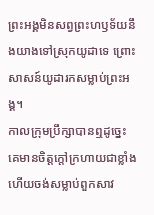ព្រះអង្គមិនសព្វព្រះហឫទ័យនឹងយាងទៅស្រុកយូដាទេ ព្រោះសាសន៍យូដារកសម្លាប់ព្រះអង្គ។
កាលក្រុមប្រឹក្សាបានឮដូច្នេះ គេមានចិត្តក្តៅក្រហាយជាខ្លាំង ហើយចង់សម្លាប់ពួកសាវ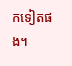កទៀតផង។